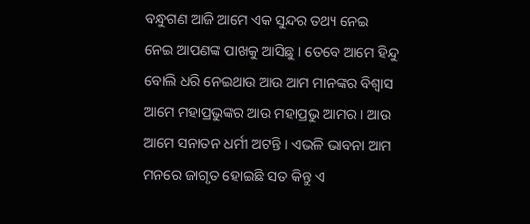ବନ୍ଧୁଗଣ ଆଜି ଆମେ ଏକ ସୁନ୍ଦର ତଥ୍ୟ ନେଇ ନେଇ ଆପଣଙ୍କ ପାଖକୁ ଆସିଛୁ । ତେବେ ଆମେ ହିନ୍ଦୁ ବୋଲି ଧରି ନେଇଥାଉ ଆଉ ଆମ ମାନଙ୍କର ବିଶ୍ଵାସ ଆମେ ମହାପ୍ରଭୁଙ୍କର ଆଉ ମହାପ୍ରଭୁ ଆମର । ଆଉ ଆମେ ସନାତନ ଧର୍ମୀ ଅଟନ୍ତି । ଏଭଳି ଭାବନା ଆମ ମନରେ ଜାଗୃତ ହୋଇଛି ସତ କିନ୍ତୁ ଏ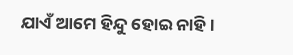ଯାଏଁ ଆମେ ହିନ୍ଦୁ ହୋଇ ନାହି ।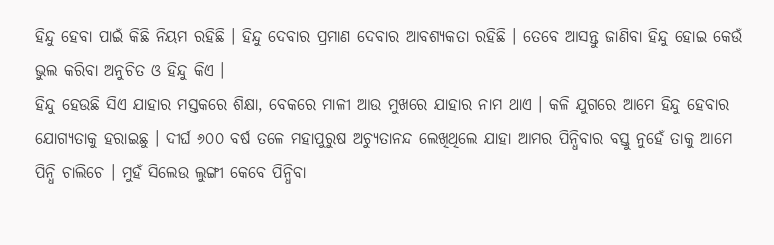ହିନ୍ଦୁ ହେବା ପାଇଁ କିଛି ନିୟମ ରହିଛି । ହିନ୍ଦୁ ଦେବାର ପ୍ରମାଣ ଦେବାର ଆବଶ୍ୟକତା ରହିଛି । ତେବେ ଆସନ୍ତୁ ଜାଣିବା ହିନ୍ଦୁ ହୋଇ କେଉଁ ଭୁଲ କରିବା ଅନୁଚିତ ଓ ହିନ୍ଦୁ କିଏ ।
ହିନ୍ଦୁ ହେଉଛି ସିଏ ଯାହାର ମସ୍ତକରେ ଶିକ୍ଷା, ବେକରେ ମାଳୀ ଆଉ ମୁଖରେ ଯାହାର ନାମ ଥାଏ । କଳି ଯୁଗରେ ଆମେ ହିନ୍ଦୁ ହେବାର ଯୋଗ୍ୟତାକୁ ହରାଇଛୁ । ଦୀର୍ଘ ୬୦୦ ବର୍ଷ ତଳେ ମହାପୁରୁଷ ଅଚ୍ୟୁତାନନ୍ଦ ଲେଖିଥିଲେ ଯାହା ଆମର ପିନ୍ଧିବାର ବସ୍ତୁ ନୁହେଁ ତାକୁ ଆମେ ପିନ୍ଧି ଚାଲିଚେ । ମୁହଁ ସିଲେଉ ଲୁଙ୍ଗୀ କେବେ ପିନ୍ଧିବା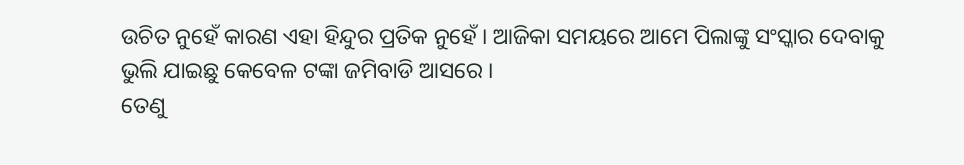ଉଚିତ ନୁହେଁ କାରଣ ଏହା ହିନ୍ଦୁର ପ୍ରତିକ ନୁହେଁ । ଆଜିକା ସମୟରେ ଆମେ ପିଲାଙ୍କୁ ସଂସ୍କାର ଦେବାକୁ ଭୁଲି ଯାଇଛୁ କେବେଳ ଟଙ୍କା ଜମିବାଡି ଆସରେ ।
ତେଣୁ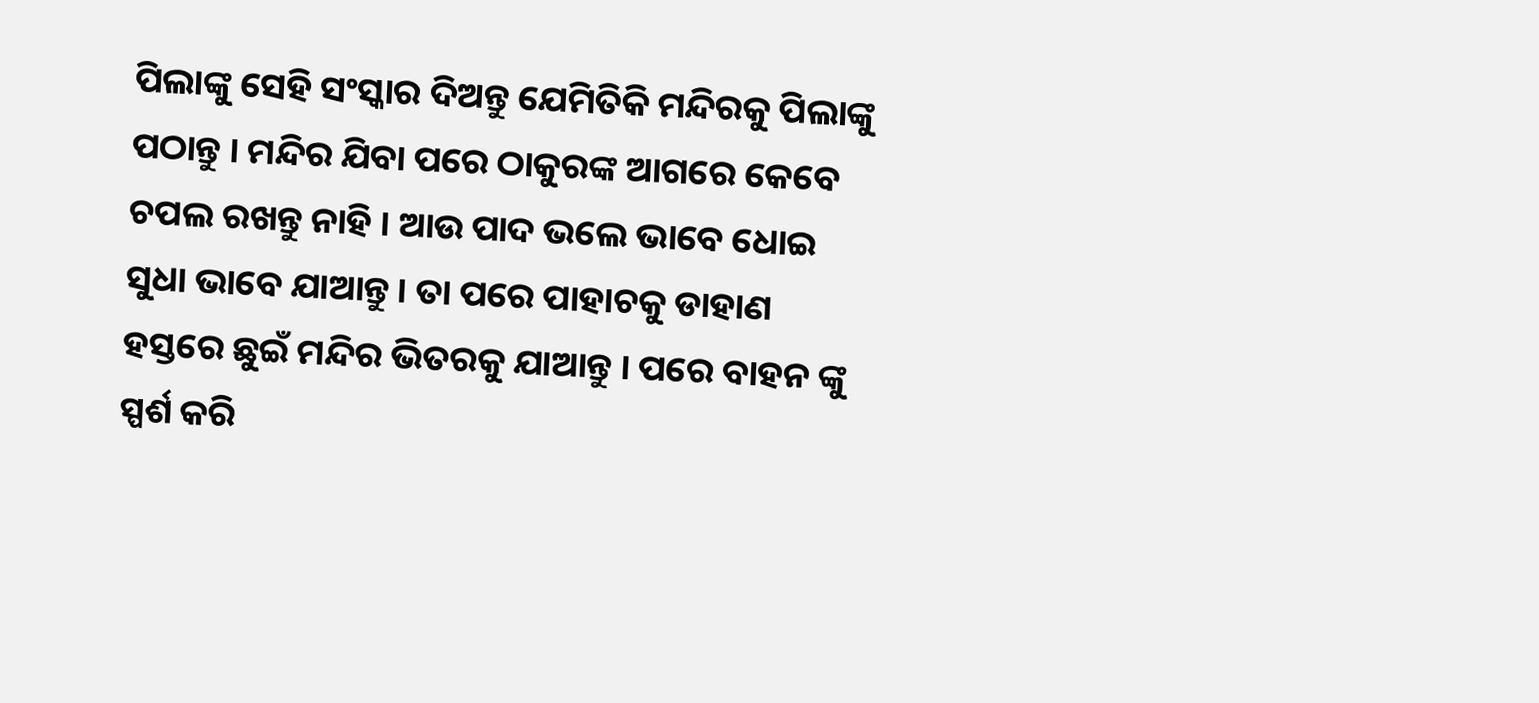ପିଲାଙ୍କୁ ସେହି ସଂସ୍କାର ଦିଅନ୍ତୁ ଯେମିତିକି ମନ୍ଦିରକୁ ପିଲାଙ୍କୁ ପଠାନ୍ତୁ । ମନ୍ଦିର ଯିବା ପରେ ଠାକୁରଙ୍କ ଆଗରେ କେବେ ଚପଲ ରଖନ୍ତୁ ନାହି । ଆଉ ପାଦ ଭଲେ ଭାବେ ଧୋଇ ସୁଧା ଭାବେ ଯାଆନ୍ତୁ । ତା ପରେ ପାହାଚକୁ ଡାହାଣ ହସ୍ତରେ ଛୁଇଁ ମନ୍ଦିର ଭିତରକୁ ଯାଆନ୍ତୁ । ପରେ ବାହନ ଙ୍କୁ ସ୍ପର୍ଶ କରି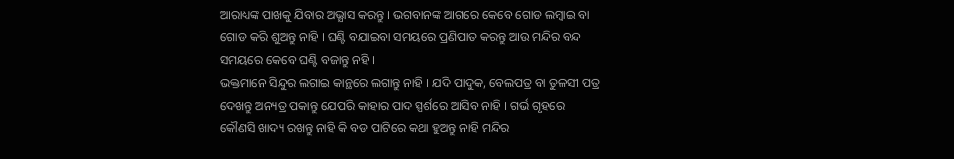ଆରାଧ୍ୟଙ୍କ ପାଖକୁ ଯିବାର ଅଭ୍ଯାସ କରନ୍ତୁ । ଭଗବାନଙ୍କ ଆଗରେ କେବେ ଗୋଡ ଲମ୍ବାଇ ବା ଗୋଡ କରି ଶୁଅନ୍ତୁ ନାହି । ଘଣ୍ଟି ବଯାଇବା ସମୟରେ ପ୍ରଣିପାତ କରନ୍ତୁ ଆଉ ମନ୍ଦିର ବନ୍ଦ ସମୟରେ କେବେ ଘଣ୍ଟି ବଜାନ୍ତୁ ନହି ।
ଭକ୍ତମାନେ ସିନ୍ଦୁର ଲଗାଇ କାନ୍ଥରେ ଲଗାନ୍ତୁ ନାହି । ଯଦି ପାଦୁକ, ବେଲପତ୍ର ବା ତୁଳସୀ ପତ୍ର ଦେଖନ୍ତୁ ଅନ୍ୟତ୍ର ପକାନ୍ତୁ ଯେପରି କାହାର ପାଦ ସ୍ପର୍ଶରେ ଆସିବ ନାହି । ଗର୍ଭ ଗୃହରେ କୌଣସି ଖାଦ୍ୟ ରଖନ୍ତୁ ନାହି କି ବଡ ପାଟିରେ କଥା ହୁଅନ୍ତୁ ନାହି ମନ୍ଦିର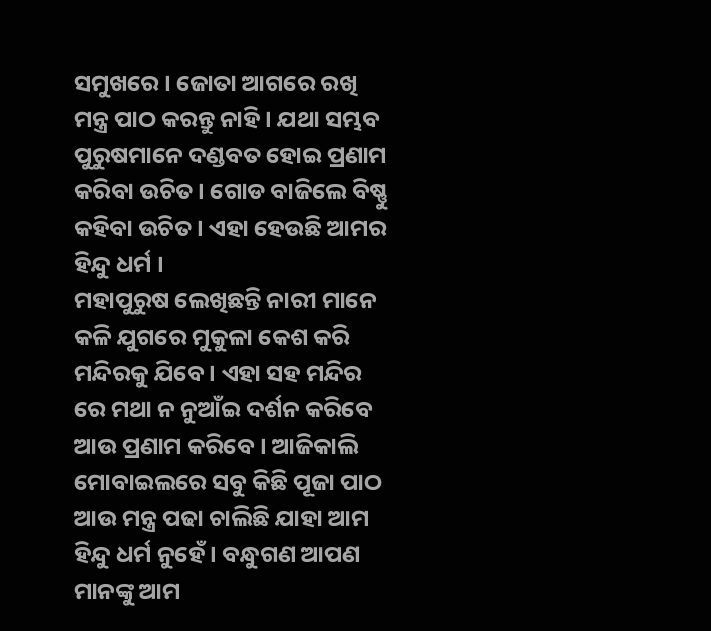ସମୁଖରେ । ଜୋତା ଆଗରେ ରଖି ମନ୍ତ୍ର ପାଠ କରନ୍ତୁ ନାହି । ଯଥା ସମ୍ଭବ ପୁରୁଷମାନେ ଦଣ୍ଡବତ ହୋଇ ପ୍ରଣାମ କରିବା ଉଚିତ । ଗୋଡ ବାଜିଲେ ବିଷ୍ଣୁ କହିବା ଉଚିତ । ଏହା ହେଉଛି ଆମର ହିନ୍ଦୁ ଧର୍ମ ।
ମହାପୁରୁଷ ଲେଖିଛନ୍ତି ନାରୀ ମାନେ କଳି ଯୁଗରେ ମୁକୁଳା କେଶ କରି ମନ୍ଦିରକୁ ଯିବେ । ଏହା ସହ ମନ୍ଦିର ରେ ମଥା ନ ନୁଆଁଇ ଦର୍ଶନ କରିବେ ଆଉ ପ୍ରଣାମ କରିବେ । ଆଜିକାଲି ମୋବାଇଲରେ ସବୁ କିଛି ପୂଜା ପାଠ ଆଉ ମନ୍ତ୍ର ପଢା ଚାଲିଛି ଯାହା ଆମ ହିନ୍ଦୁ ଧର୍ମ ନୁହେଁ । ବନ୍ଧୁଗଣ ଆପଣ ମାନଙ୍କୁ ଆମ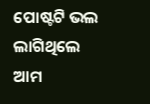ପୋଷ୍ଟଟି ଭଲ ଲାଗିଥିଲେ ଆମ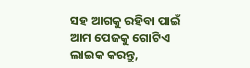ସହ ଆଗକୁ ରହିବା ପାଇଁ ଆମ ପେଜକୁ ଗୋଟିଏ ଲାଇକ କରନ୍ତୁ,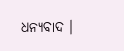ଧନ୍ୟବାଦ ।